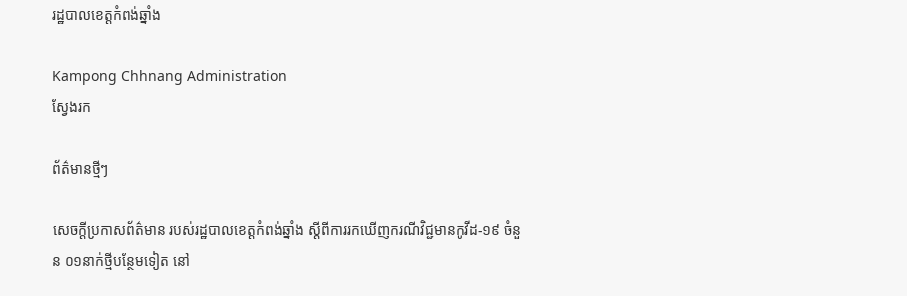រដ្ឋបាលខេត្តកំពង់ឆ្នាំង

Kampong Chhnang Administration
ស្វែងរក

ព័ត៌មានថ្មីៗ

សេចក្ដីប្រកាសព័ត៌មាន របស់រដ្ឋបាលខេត្តកំពង់ឆ្នាំង ស្ដីពីការរកឃើញករណីវិជ្ជមានកូវីដ-១៩ ចំនួន ០១នាក់ថ្មីបន្ថែមទៀត នៅ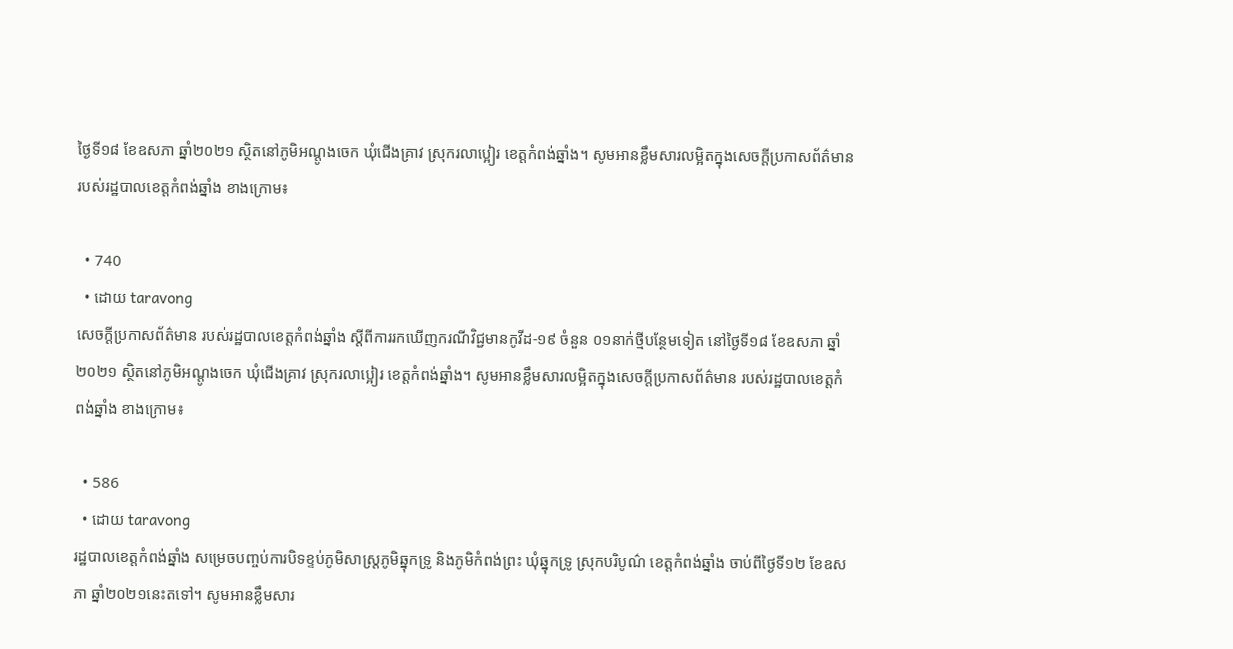ថ្ងៃទី១៨ ខែឧសភា ឆ្នាំ២០២១ ស្ថិតនៅភូមិអណ្ដូងចេក ឃុំជើងគ្រាវ ស្រុករលាប្អៀរ ខេត្តកំពង់ឆ្នាំង។ សូមអានខ្លឹមសារលម្អិតក្នុងសេចក្តីប្រកាសព័ត៌មាន របស់រដ្ឋបាលខេត្តកំពង់ឆ្នាំង ខាងក្រោម៖

  • 740
  • ដោយ taravong
សេចក្ដីប្រកាសព័ត៌មាន របស់រដ្ឋបាលខេត្តកំពង់ឆ្នាំង ស្ដីពីការរកឃើញករណីវិជ្ជមានកូវីដ-១៩ ចំនួន ០១នាក់ថ្មីបន្ថែមទៀត នៅថ្ងៃទី១៨ ខែឧសភា ឆ្នាំ២០២១ ស្ថិតនៅភូមិអណ្ដូងចេក ឃុំជើងគ្រាវ ស្រុករលាប្អៀរ ខេត្តកំពង់ឆ្នាំង។ សូមអានខ្លឹមសារលម្អិតក្នុងសេចក្តីប្រកាសព័ត៌មាន របស់រដ្ឋបាលខេត្តកំពង់ឆ្នាំង ខាងក្រោម៖

  • 586
  • ដោយ taravong
រដ្ឋបាលខេត្តកំពង់ឆ្នាំង សម្រេចបញ្ចប់ការបិទខ្ទប់ភូមិសាស្ត្រភូមិឆ្នុកទ្រូ និងភូមិកំពង់ព្រះ ឃុំឆ្នុកទ្រូ ស្រុកបរិបូណ៌ ខេត្តកំពង់ឆ្នាំង ចាប់ពីថ្ងៃទី១២ ខែឧសភា ឆ្នាំ២០២១នេះតទៅ។ សូមអានខ្លឹមសារ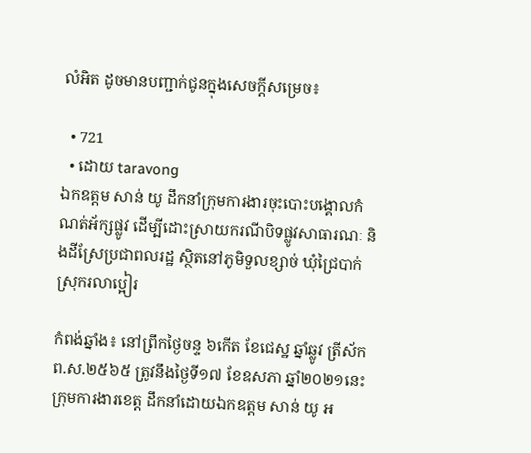លំអិត ដូចមានបញ្ជាក់ជូនក្នុងសេចក្ដីសម្រេច៖

  • 721
  • ដោយ taravong
ឯកឧត្តម សាន់ យូ ដឹកនាំក្រុមការងារចុះបោះបង្គោលកំណត់អ័ក្សផ្លូវ ដើម្បីដោះស្រាយករណីបិទផ្លូវសាធារណៈ និងដីស្រែប្រជាពលរដ្ឋ ស្ថិតនៅភូមិទួលខ្សាច់ ឃុំជ្រៃបាក់ ស្រុករលាប្អៀរ

កំពង់ឆ្នាំង៖ នៅព្រឹកថ្ងៃចន្ទ ៦កើត ខែជេស្ឋ ឆ្នាំឆ្លូវ ត្រីស័ក ព.ស.២៥៦៥ ត្រូវនឹងថ្ងៃទី១៧ ខែឧសភា ឆ្នាំ២០២១នេះ ក្រុមការងារខេត្ត ដឹកនាំដោយឯកឧត្តម សាន់ យូ អ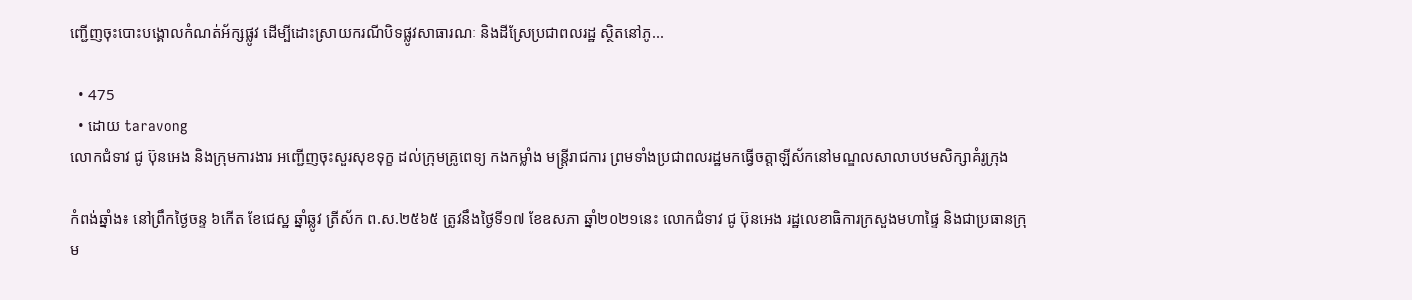ញ្ជើញចុះបោះបង្គោលកំណត់អ័ក្សផ្លូវ ដើម្បីដោះស្រាយករណីបិទផ្លូវសាធារណៈ និងដីស្រែប្រជាពលរដ្ឋ ស្ថិតនៅភូ...

  • 475
  • ដោយ taravong
លោកជំទាវ ជូ ប៊ុនអេង និងក្រុមការងារ អញ្ជើញចុះសួរសុខទុក្ខ ដល់ក្រុមគ្រូពេទ្យ កងកម្លាំង មន្រ្តីរាជការ ព្រមទាំងប្រជាពលរដ្ឋមកធ្វើចត្តាឡីស័កនៅមណ្ឌលសាលាបឋមសិក្សាគំរូក្រុង

កំពង់ឆ្នាំង៖ នៅព្រឹកថ្ងៃចន្ទ ៦កើត ខែជេស្ឋ ឆ្នាំឆ្លូវ ត្រីស័ក ព.ស.២៥៦៥ ត្រូវនឹងថ្ងៃទី១៧ ខែឧសភា ឆ្នាំ២០២១នេះ លោកជំទាវ ជូ ប៊ុនអេង រដ្ឋលេខាធិការក្រសួងមហាផ្ទៃ និងជាប្រធានក្រុម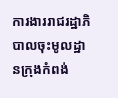ការងាររាជរដ្ឋាភិបាលចុះមូលដ្ឋានក្រុងកំពង់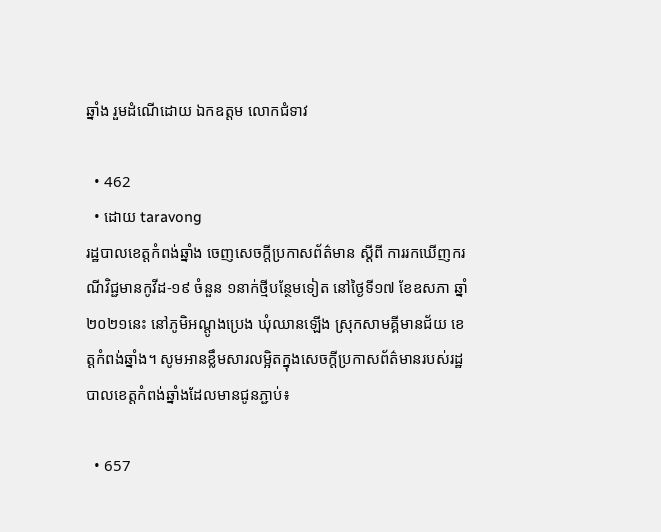ឆ្នាំង រួមដំណើដោយ ឯកឧត្តម លោកជំទាវ

  • 462
  • ដោយ taravong
រដ្ឋបាលខេត្តកំពង់ឆ្នាំង ចេញសេចក្តីប្រកាសព័ត៌មាន ស្តីពី ការរកឃើញករណីវិជ្ជមានកូវីដ-១៩ ចំនួន ១នាក់ថ្មីបន្ថែមទៀត នៅថ្ងៃទី១៧ ខែឧសភា ឆ្នាំ២០២១នេះ នៅភូមិអណ្តូងប្រេង ឃុំឈានឡើង ស្រុកសាមគ្គីមានជ័យ ខេត្តកំពង់ឆ្នាំង។ សូមអានខ្លឹមសារលម្អិតក្នុងសេចក្តីប្រកាសព័ត៌មានរបស់រដ្ឋបាលខេត្តកំពង់ឆ្នាំងដែលមានជូនភ្ជាប់៖

  • 657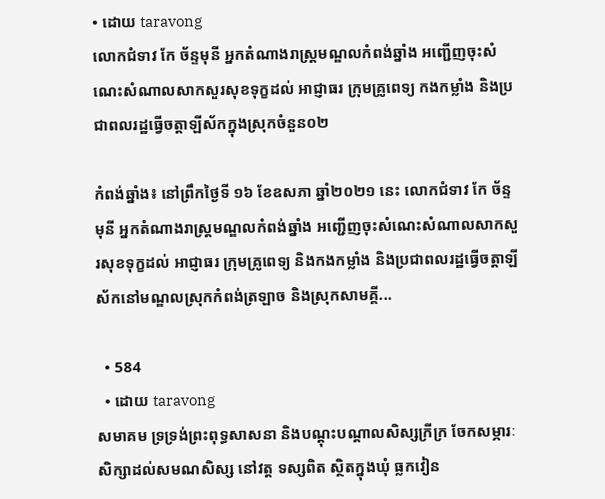• ដោយ taravong
លោកជំទាវ កែ ច័ន្ទមុនី អ្នកតំណាងរាស្ត្រមណ្ឌលកំពង់ឆ្នាំង អញ្ជើញចុះសំណេះសំណាលសាកសួរសុខទុក្ខដល់ អាជ្ញាធរ ក្រុមគ្រូពេទ្យ កងកម្លាំង និងប្រជាពលរដ្ឋធ្វើចត្តាឡីស័កក្នុងស្រុកចំនួន០២

កំពង់ឆ្នាំង៖ នៅព្រឹកថ្ងៃទី ១៦ ខែឧសភា ឆ្នាំ២០២១ នេះ លោកជំទាវ កែ ច័ន្ទមុនី អ្នកតំណាងរាស្ត្រមណ្ឌលកំពង់ឆ្នាំង អញ្ជើញចុះសំណេះសំណាលសាកសួរសុខទុក្ខដល់ អាជ្ញាធរ ក្រុមគ្រូពេទ្យ និងកងកម្លាំង និងប្រជាពលរដ្ឋធ្វើចត្តាឡីស័កនៅមណ្ឌលស្រុកកំពង់ត្រឡាច និងស្រុកសាមគ្គី...

  • 584
  • ដោយ taravong
សមាគម ទ្រទ្រង់ព្រះពុទ្ធសាសនា និងបណ្តុះបណ្តាលសិស្សក្រីក្រ ចែកសម្ភារៈសិក្សាដល់សមណសិស្ស នៅវត្ត ទស្សពិត ស្ថិតក្នុងឃុំ ធ្លកវៀន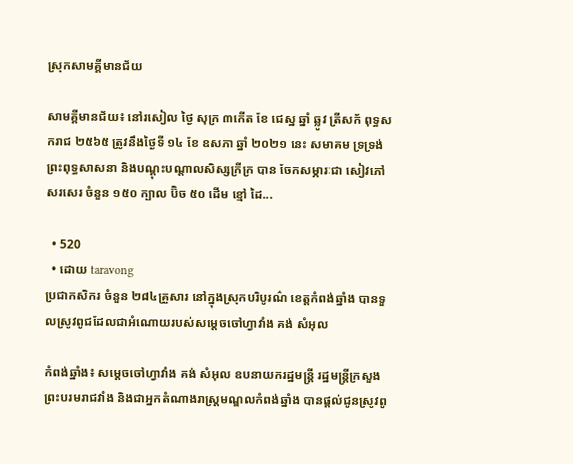ស្រុកសាមគី្គមានជ័យ

សាមគ្គីមានជ័យ៖ នៅរសៀល ថ្ងៃ សុក្រ ៣កេីត ខែ ជេស្ឋ ឆ្នាំ ឆ្លូវ ត្រីសក័ ពុទ្ធសករាជ ២៥៦៥ ត្រូវនឹងថ្ងៃទី ១៤ ខែ ឧសភា ឆ្នាំ ២០២១ នេះ សមាគម ទ្រទ្រង់ព្រះពុទ្ធសាសនា និងបណ្តុះបណ្តាលសិស្សក្រីក្រ បាន ចែកសម្ភារៈជា សៀវភៅ សរសេរ ចំនួន ១៥០ ក្បាល ប៊ិច ៥០ ដេីម ខ្មៅ ដៃ...

  • 520
  • ដោយ taravong
ប្រជាកសិករ ចំនួន ២៨៤គ្រួសារ នៅក្នុងស្រុកបរិបូរណ៌ ខេត្តកំពង់ឆ្នាំង បានទួលស្រូវពូជដែលជាអំណោយរបស់សម្តេចចៅហ្វាវាំង គង់ សំអុល

កំពង់ឆ្នាំង៖ សម្តេចចៅហ្វាវាំង គង់ សំអុល ឧបនាយករដ្ឋមន្ត្រី រដ្ឋមន្ត្រីក្រសួងព្រះបរមរាជវាំង និងជាអ្នកតំណាងរាស្ត្រមណ្ឌលកំពង់ឆ្នាំង បានផ្តល់ជូនស្រូវពូ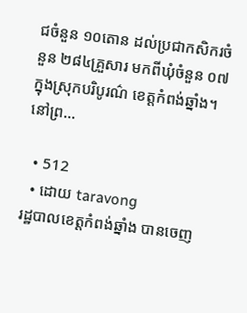ជចំនួន ១០តោន ដល់ប្រជាកសិករចំនួន ២៨៤គ្រួសារ មកពីឃុំចំនួន ០៧ ក្នុងស្រុកបរិបូរណ៌ ខេត្តកំពង់ឆ្នាំង។ នៅព្រ...

  • 512
  • ដោយ taravong
រដ្ឋបាលខេត្តកំពង់ឆ្នាំង បានចេញ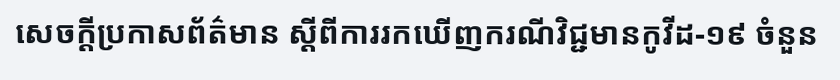សេចក្ដីប្រកាសព័ត៌មាន ស្ដីពីការរកឃើញករណីវិជ្ជមានកូវីដ-១៩ ចំនួន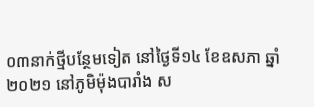០៣នាក់ថ្មីបន្ថែមទៀត នៅថ្ងៃទី១៤ ខែឧសភា ឆ្នាំ២០២១ នៅភូមិម៉ុងបារាំង ស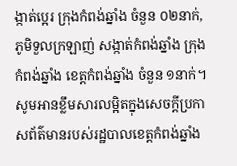ង្កាត់ប្អេរ ក្រុងកំពង់ឆ្នាំង ចំនួន ០២នាក់, ភូមិទួលក្រឡាញ់ សង្កាត់កំពង់ឆ្នាំង ក្រុងកំពង់ឆ្នាំង ខេត្តកំពង់ឆ្នាំង ចំនួន ១នាក់។ សូមអានខ្លឹមសារលម្អិតក្នុងសេចក្តីប្រកាសព័ត៌មានរបស់រដ្ឋបាលខេត្តកំពង់ឆ្នាំង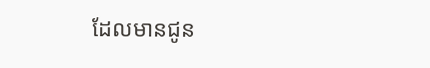ដែលមានជូន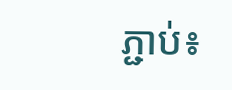ភ្ជាប់៖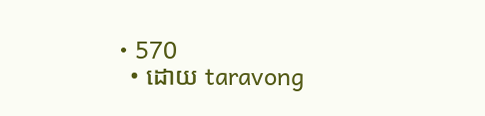• 570
  • ដោយ taravong